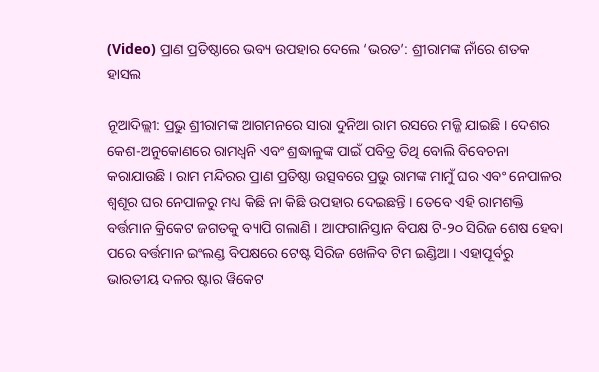(Video) ପ୍ରାଣ ପ୍ରତିଷ୍ଠାରେ ଭବ୍ୟ ଉପହାର ଦେଲେ ‘ଭରତ’: ଶ୍ରୀରାମଙ୍କ ନାଁରେ ଶତକ ହାସଲ

ନୂଆଦିଲ୍ଲୀ: ପ୍ରଭୁ ଶ୍ରୀରାମଙ୍କ ଆଗମନରେ ସାରା ଦୁନିଆ ରାମ ରସରେ ମଜ୍ଜି ଯାଇଛି । ଦେଶର କେଶ-ଅନୁକୋଣରେ ରାମଧ୍ୱନି ଏବଂ ଶ୍ରଦ୍ଧାଳୁଙ୍କ ପାଇଁ ପବିତ୍ର ତିଥି ବୋଲି ବିବେଚନା କରାଯାଉଛି । ରାମ ମନ୍ଦିରର ପ୍ରାଣ ପ୍ରତିଷ୍ଠା ଉତ୍ସବରେ ପ୍ରଭୁ ରାମଙ୍କ ମାମୁଁ ଘର ଏବଂ ନେପାଳର ଶ୍ୱଶୂର ଘର ନେପାଳରୁ ମଧ୍ୟ କିଛି ନା କିଛି ଉପହାର ଦେଇଛନ୍ତି । ତେବେ ଏହି ରାମଶକ୍ତି ବର୍ତ୍ତମାନ କ୍ରିକେଟ ଜଗତକୁ ବ୍ୟାପି ଗଲାଣି । ଆଫଗାନିସ୍ତାନ ବିପକ୍ଷ ଟି-୨୦ ସିରିଜ ଶେଷ ହେବା ପରେ ବର୍ତ୍ତମାନ ଇଂଲଣ୍ଡ ବିପକ୍ଷରେ ଟେଷ୍ଟ ସିରିଜ ଖେଳିବ ଟିମ ଇଣ୍ଡିଆ । ଏହାପୂର୍ବରୁ ଭାରତୀୟ ଦଳର ଷ୍ଟାର ୱିକେଟ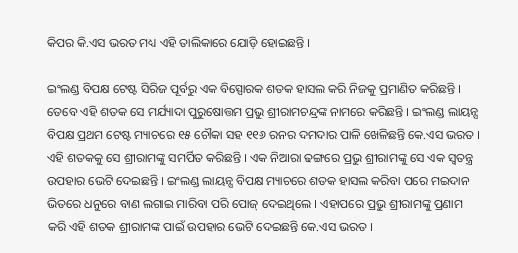କିପର କି.ଏସ ଭରତ ମଧ୍ୟ ଏହି ତାଲିକାରେ ଯୋଡ଼ି ହୋଇଛନ୍ତି ।

ଇଂଲଣ୍ଡ ବିପକ୍ଷ ଟେଷ୍ଟ ସିରିଜ ପୂର୍ବରୁ ଏକ ବିସ୍ପୋରକ ଶତକ ହାସଲ କରି ନିଜକୁ ପ୍ରମାଣିତ କରିଛନ୍ତି । ତେବେ ଏହି ଶତକ ସେ ମର୍ଯ୍ୟାଦା ପୁରୁଷୋତ୍ତମ ପ୍ରଭୁ ଶ୍ରୀରାମଚନ୍ଦ୍ରଙ୍କ ନାମରେ କରିଛନ୍ତି । ଇଂଲଣ୍ଡ ଲାୟନ୍ସ ବିପକ୍ଷ ପ୍ରଥମ ଟେଷ୍ଟ ମ୍ୟାଚରେ ୧୫ ଚୌକା ସହ ୧୧୬ ରନର ଦମଦାର ପାଳି ଖେଳିଛନ୍ତି କେ.ଏସ ଭରତ । ଏହି ଶତକକୁ ସେ ଶ୍ରୀରାମଙ୍କୁ ସମର୍ପିତ କରିଛନ୍ତି । ଏକ ନିଆରା ଢଙ୍ଗରେ ପ୍ରଭୁ ଶ୍ରୀରାମଙ୍କୁ ସେ ଏକ ସ୍ୱତନ୍ତ୍ର ଉପହାର ଭେଟି ଦେଇଛନ୍ତି । ଇଂଲଣ୍ଡ ଲାୟନ୍ସ ବିପକ୍ଷ ମ୍ୟାଚରେ ଶତକ ହାସଲ କରିବା ପରେ ମଇଦାନ ଭିତରେ ଧନୁରେ ବାଣ ଲଗାଇ ମାରିବା ପରି ପୋଜ୍ ଦେଇଥିଲେ । ଏହାପରେ ପ୍ରଭୁ ଶ୍ରୀରାମଙ୍କୁ ପ୍ରଣାମ କରି ଏହି ଶତକ ଶ୍ରୀରାମଙ୍କ ପାଇଁ ଉପହାର ଭେଟି ଦେଇଛନ୍ତି କେ.ଏସ ଭରତ ।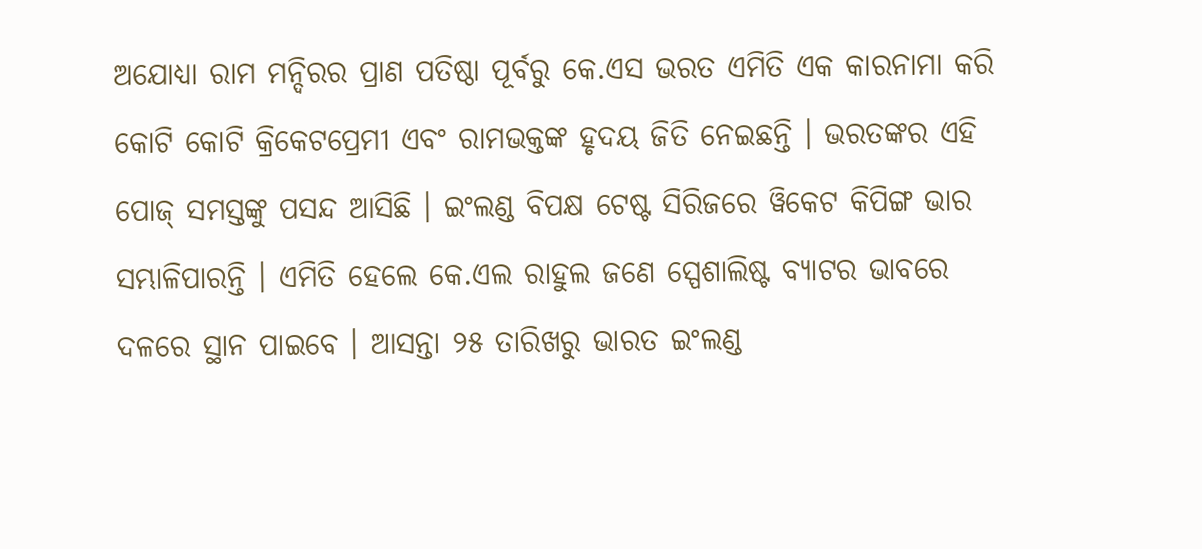ଅଯୋଧ୍ୟା ରାମ ମନ୍ଦିରର ପ୍ରାଣ ପତିଷ୍ଠା ପୂର୍ବରୁ କେ.ଏସ ଭରତ ଏମିତି ଏକ କାରନାମା କରି କୋଟି କୋଟି କ୍ରିକେଟପ୍ରେମୀ ଏବଂ ରାମଭକ୍ତଙ୍କ ହୃଦୟ ଜିତି ନେଇଛନ୍ତି । ଭରତଙ୍କର ଏହି ପୋଜ୍ ସମସ୍ତଙ୍କୁ ପସନ୍ଦ ଆସିଛି । ଇଂଲଣ୍ଡ ବିପକ୍ଷ ଟେଷ୍ଟ ସିରିଜରେ ୱିକେଟ କିପିଙ୍ଗ ଭାର ସମ୍ଭାଳିପାରନ୍ତି । ଏମିତି ହେଲେ କେ.ଏଲ ରାହୁଲ ଜଣେ ସ୍ପେଶାଲିଷ୍ଟ ବ୍ୟାଟର ଭାବରେ ଦଳରେ ସ୍ଥାନ ପାଇବେ । ଆସନ୍ତା ୨୫ ତାରିଖରୁ ଭାରତ ଇଂଲଣ୍ଡ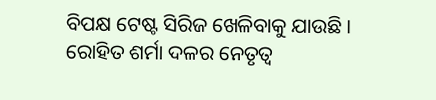ବିପକ୍ଷ ଟେଷ୍ଟ ସିରିଜ ଖେଳିବାକୁ ଯାଉଛି । ରୋହିତ ଶର୍ମା ଦଳର ନେତୃତ୍ୱ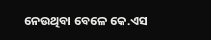ନେଉଥିବା ବେଳେ କେ.ଏସ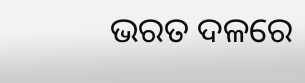ଭରତ ଦଳରେ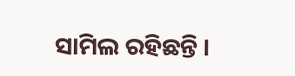ସାମିଲ ରହିଛନ୍ତି ।